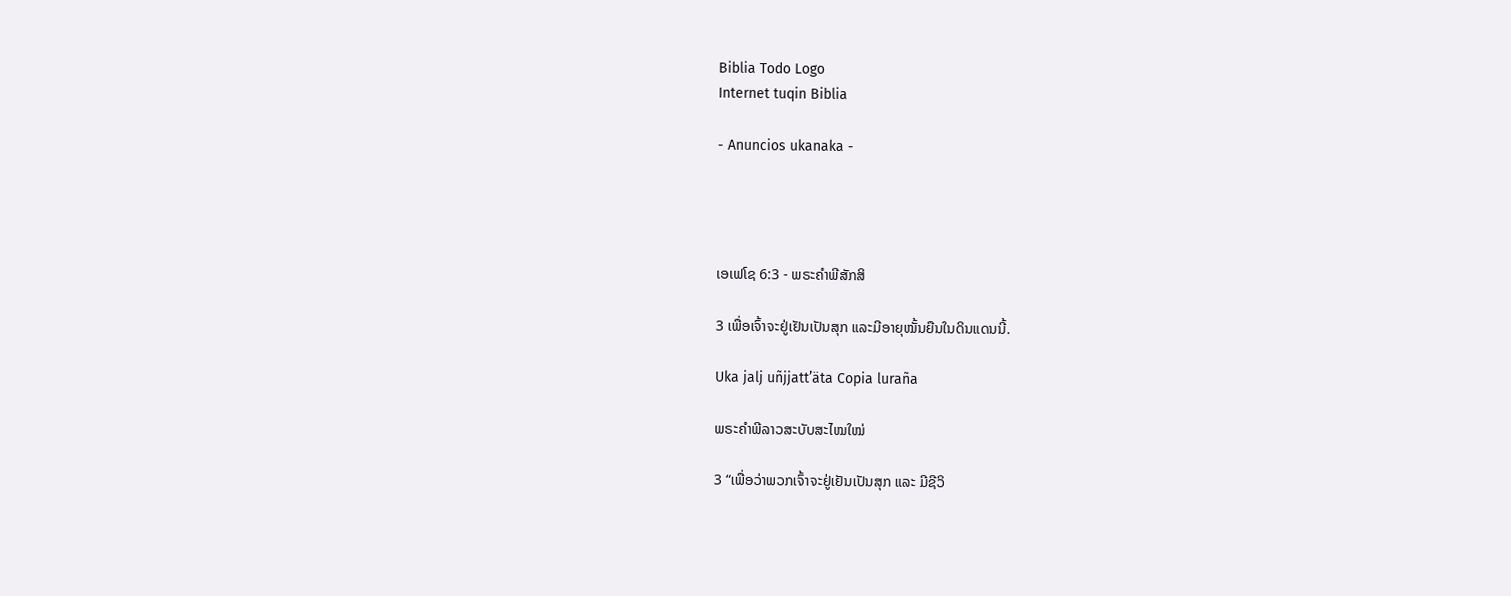Biblia Todo Logo
Internet tuqin Biblia

- Anuncios ukanaka -




ເອເຟໂຊ 6:3 - ພຣະຄຳພີສັກສິ

3 ເພື່ອເຈົ້າຈະຢູ່ເຢັນເປັນສຸກ ແລະມີອາຍຸໝັ້ນຍືນໃນດິນແດນນີ້.

Uka jalj uñjjattʼäta Copia luraña

ພຣະຄຳພີລາວສະບັບສະໄໝໃໝ່

3 “ເພື່ອວ່າພວກເຈົ້າຈະຢູ່ເຢັນເປັນສຸກ ແລະ ມີຊີວິ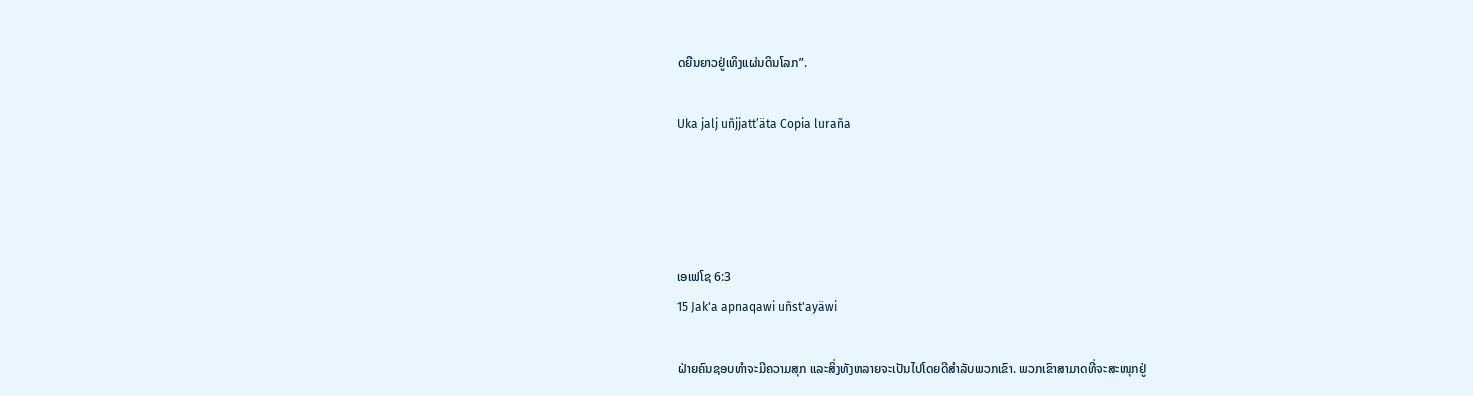ດຍືນຍາວຢູ່ເທິງແຜ່ນດິນໂລກ”.

Uka jalj uñjjattʼäta Copia luraña




ເອເຟໂຊ 6:3
15 Jak'a apnaqawi uñst'ayäwi

ຝ່າຍຄົນຊອບທຳຈະມີຄວາມສຸກ ແລະສິ່ງທັງຫລາຍຈະເປັນໄປໂດຍດີສຳລັບພວກເຂົາ. ພວກເຂົາສາມາດທີ່ຈະສະໜຸກຢູ່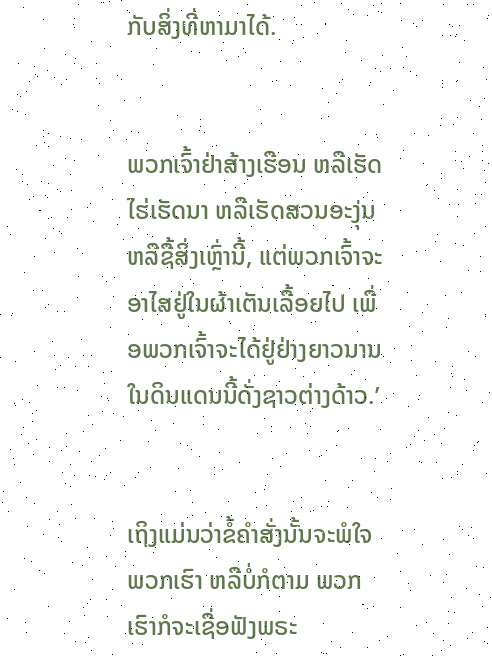ກັບສິ່ງທີ່ຫາມາໄດ້.


ພວກເຈົ້າຢ່າສ້າງເຮືອນ ຫລືເຮັດໄຮ່ເຮັດນາ ຫລືເຮັດສວນອະງຸ່ນ ຫລືຊື້ສິ່ງເຫຼົ່ານີ້, ແຕ່ພວກເຈົ້າຈະອາໄສຢູ່ໃນຜ້າເຕັນເລື້ອຍໄປ ເພື່ອພວກເຈົ້າຈະໄດ້ຢູ່ຢ່າງຍາວນານໃນດິນແດນນີ້ດັ່ງຊາວຕ່າງດ້າວ.’


ເຖິງແມ່ນວ່າຂໍ້ຄຳສັ່ງນັ້ນຈະພໍໃຈພວກເຮົາ ຫລືບໍ່ກໍຕາມ ພວກເຮົາກໍຈະເຊື່ອຟັງພຣະ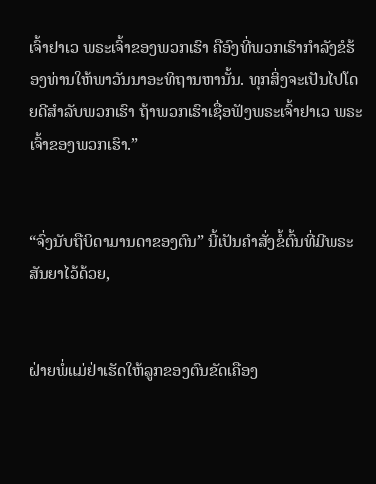ເຈົ້າຢາເວ ພຣະເຈົ້າຂອງພວກເຮົາ ຄືອົງທີ່ພວກເຮົາກຳລັງຂໍຮ້ອງທ່ານໃຫ້ພາວັນນາອະທິຖານຫານັ້ນ. ທຸກສິ່ງຈະເປັນໄປໂດຍດີສຳລັບພວກເຮົາ ຖ້າພວກເຮົາເຊື່ອຟັງພຣະເຈົ້າຢາເວ ພຣະເຈົ້າຂອງພວກເຮົາ.”


“ຈົ່ງນັບຖືບິດາມານດາຂອງຕົນ” ນີ້ເປັນຄຳສັ່ງຂໍ້ຕົ້ນທີ່ມີພຣະສັນຍາໄວ້ດ້ວຍ,


ຝ່າຍພໍ່ແມ່ຢ່າເຮັດໃຫ້ລູກຂອງຕົນຂັດເຄືອງ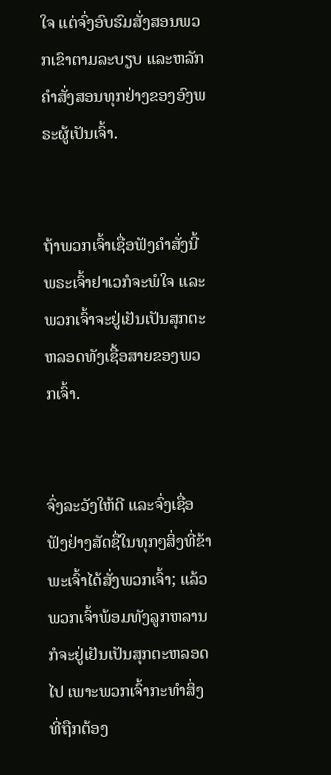ໃຈ ແຕ່ຈົ່ງອົບຮົມສັ່ງສອນພວກເຂົາຕາມລະບຽບ ແລະຫລັກຄຳສັ່ງສອນທຸກຢ່າງຂອງອົງພຣະຜູ້ເປັນເຈົ້າ.


ຖ້າພວກເຈົ້າເຊື່ອຟັງຄຳສັ່ງນີ້ ພຣະເຈົ້າຢາເວກໍຈະພໍໃຈ ແລະພວກເຈົ້າຈະຢູ່ເຢັນເປັນສຸກຕະຫລອດທັງເຊື້ອສາຍຂອງພວກເຈົ້າ.


ຈົ່ງລະວັງໃຫ້ດີ ແລະຈົ່ງເຊື່ອຟັງຢ່າງສັດຊື່ໃນທຸກໆສິ່ງທີ່ຂ້າພະເຈົ້າໄດ້ສັ່ງພວກເຈົ້າ; ແລ້ວພວກເຈົ້າພ້ອມທັງລູກຫລານກໍຈະຢູ່ເຢັນເປັນສຸກຕະຫລອດໄປ ເພາະພວກເຈົ້າກະທຳສິ່ງທີ່ຖືກຕ້ອງ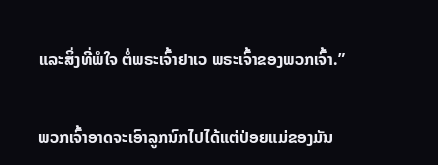ແລະສິ່ງທີ່ພໍໃຈ ຕໍ່ພຣະເຈົ້າຢາເວ ພຣະເຈົ້າຂອງພວກເຈົ້າ.”


ພວກເຈົ້າອາດຈະເອົາລູກນົກໄປໄດ້ແຕ່ປ່ອຍແມ່ຂອງມັນ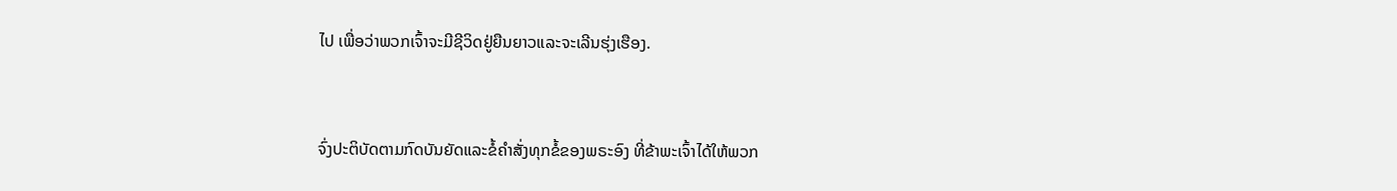ໄປ ເພື່ອວ່າພວກເຈົ້າຈະມີຊີວິດຢູ່ຍືນຍາວແລະຈະເລີນຮຸ່ງເຮືອງ.


ຈົ່ງປະຕິບັດຕາມກົດບັນຍັດແລະຂໍ້ຄຳສັ່ງທຸກຂໍ້ຂອງພຣະອົງ ທີ່ຂ້າພະເຈົ້າໄດ້ໃຫ້ພວກ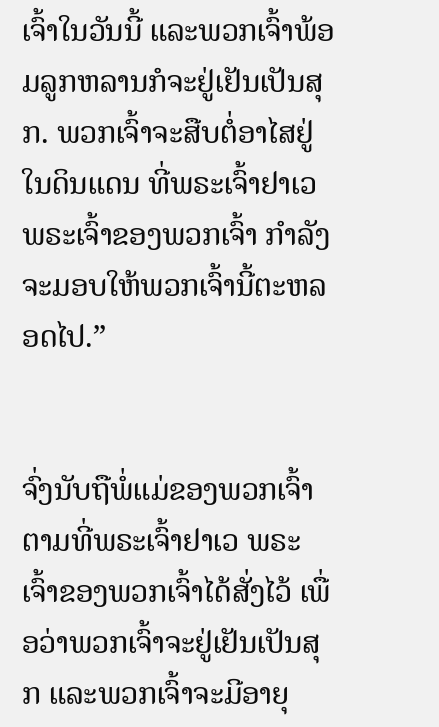ເຈົ້າໃນວັນນີ້ ແລະພວກເຈົ້າພ້ອມລູກຫລານກໍຈະຢູ່ເຢັນເປັນສຸກ. ພວກເຈົ້າຈະສືບຕໍ່ອາໄສຢູ່ໃນດິນແດນ ທີ່ພຣະເຈົ້າຢາເວ ພຣະເຈົ້າຂອງພວກເຈົ້າ ກຳລັງຈະມອບໃຫ້ພວກເຈົ້ານີ້ຕະຫລອດໄປ.”


ຈົ່ງນັບຖືພໍ່ແມ່ຂອງພວກເຈົ້າ ຕາມທີ່ພຣະເຈົ້າຢາເວ ພຣະເຈົ້າຂອງພວກເຈົ້າໄດ້ສັ່ງໄວ້ ເພື່ອວ່າພວກເຈົ້າຈະຢູ່ເຢັນເປັນສຸກ ແລະພວກເຈົ້າຈະມີອາຍຸ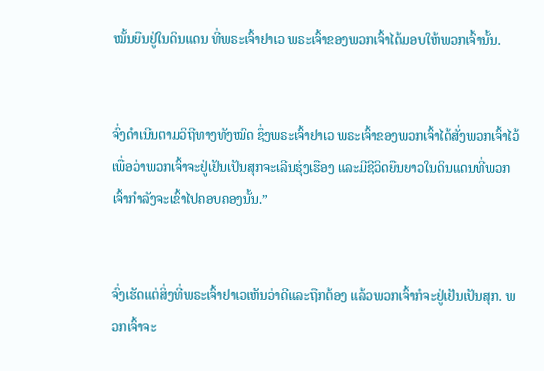ໝັ້ນຍືນຢູ່ໃນດິນແດນ ທີ່ພຣະເຈົ້າຢາເວ ພຣະເຈົ້າຂອງພວກເຈົ້າໄດ້ມອບໃຫ້ພວກເຈົ້ານັ້ນ.


ຈົ່ງດຳເນີນຕາມວິຖີທາງທັງໝົດ ຊຶ່ງພຣະເຈົ້າຢາເວ ພຣະເຈົ້າຂອງພວກເຈົ້າໄດ້ສັ່ງພວກເຈົ້າໄວ້ ເພື່ອວ່າພວກເຈົ້າຈະຢູ່ເຢັນເປັນສຸກຈະເລີນຮຸ່ງເຮືອງ ແລະມີຊີວິດຍືນຍາວໃນດິນແດນທີ່ພວກເຈົ້າກຳລັງຈະເຂົ້າໄປຄອບຄອງນັ້ນ.”


ຈົ່ງເຮັດແຕ່ສິ່ງທີ່ພຣະເຈົ້າຢາເວເຫັນວ່າດີແລະຖືກຕ້ອງ ແລ້ວພວກເຈົ້າກໍຈະຢູ່ເຢັນເປັນສຸກ. ພວກເຈົ້າຈະ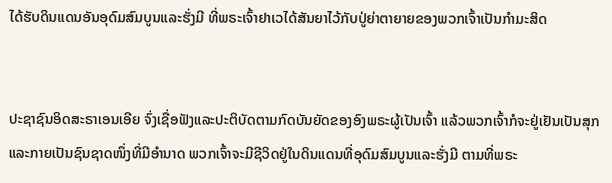ໄດ້ຮັບດິນແດນອັນອຸດົມສົມບູນແລະຮັ່ງມີ ທີ່ພຣະເຈົ້າຢາເວໄດ້ສັນຍາໄວ້ກັບປູ່ຍ່າຕາຍາຍຂອງພວກເຈົ້າເປັນກຳມະສິດ


ປະຊາຊົນອິດສະຣາເອນເອີຍ ຈົ່ງເຊື່ອຟັງແລະປະຕິບັດຕາມກົດບັນຍັດຂອງອົງພຣະຜູ້ເປັນເຈົ້າ ແລ້ວພວກເຈົ້າກໍຈະຢູ່ເຢັນເປັນສຸກ ແລະກາຍເປັນຊົນຊາດໜຶ່ງທີ່ມີອຳນາດ ພວກເຈົ້າຈະມີຊີວິດຢູ່ໃນດິນແດນທີ່ອຸດົມສົມບູນແລະຮັ່ງມີ ຕາມທີ່ພຣະ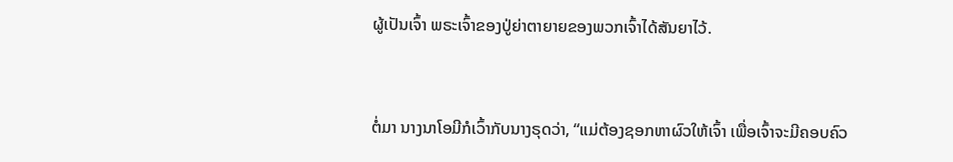ຜູ້ເປັນເຈົ້າ ພຣະເຈົ້າຂອງປູ່ຍ່າຕາຍາຍຂອງພວກເຈົ້າໄດ້ສັນຍາໄວ້.


ຕໍ່ມາ ນາງນາໂອມີກໍເວົ້າກັບນາງຣຸດວ່າ, “ແມ່ຕ້ອງຊອກຫາຜົວໃຫ້ເຈົ້າ ເພື່ອເຈົ້າຈະມີຄອບຄົວ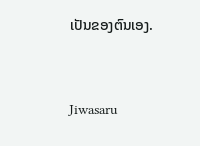ເປັນຂອງຕົນເອງ.


Jiwasaru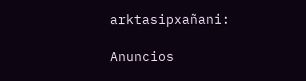arktasipxañani:

Anuncios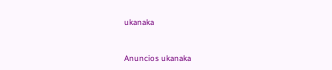ukanaka


Anuncios ukanaka